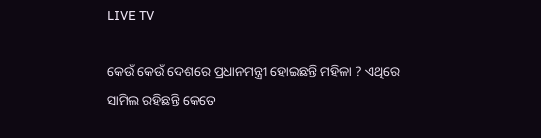LIVE TV

କେଉଁ କେଉଁ ଦେଶରେ ପ୍ରଧାନମନ୍ତ୍ରୀ ହୋଇଛନ୍ତି ମହିଳା ? ଏଥିରେ ସାମିଲ ରହିଛନ୍ତି କେତେ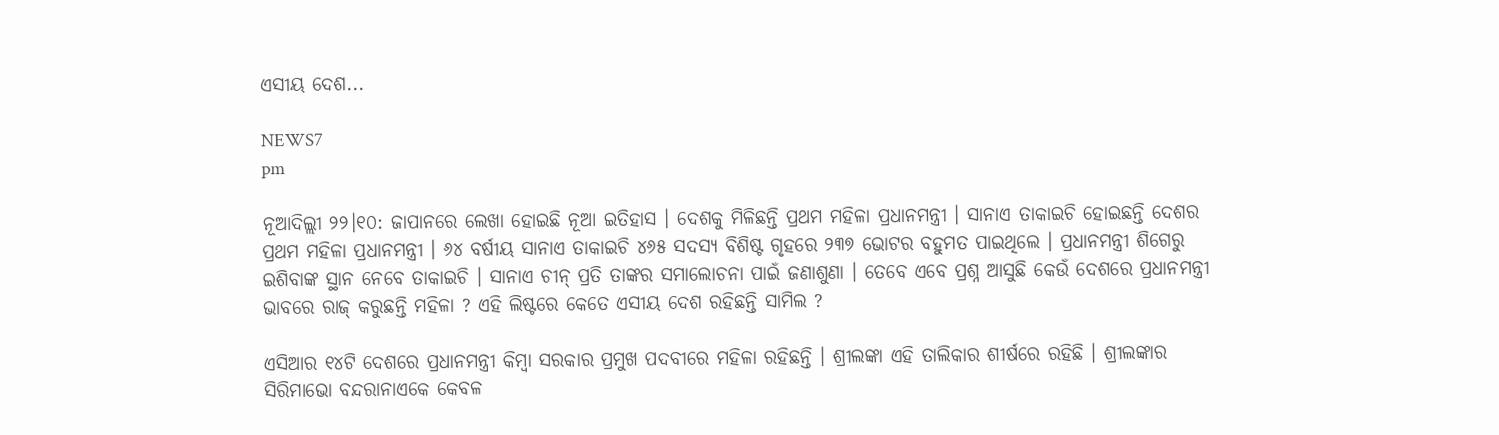ଏସୀୟ ଦେଶ...

NEWS7
pm

ନୂଆଦିଲ୍ଲୀ ୨୨।୧୦: ଜାପାନରେ ଲେଖା ହୋଇଛି ନୂଆ ଇତିହାସ । ଦେଶକୁ ମିଳିଛନ୍ତି ପ୍ରଥମ ମହିଳା ପ୍ରଧାନମନ୍ତ୍ରୀ । ସାନାଏ ତାକାଇଚି ହୋଇଛନ୍ତି ଦେଶର ପ୍ରଥମ ମହିଳା ପ୍ରଧାନମନ୍ତ୍ରୀ । ୬୪ ବର୍ଷୀୟ ସାନାଏ ତାକାଇଚି ୪୬୫ ସଦସ୍ୟ ବିଶିଷ୍ଟ ଗୃହରେ ୨୩୭ ଭୋଟର ବହୁମତ ପାଇଥିଲେ । ପ୍ରଧାନମନ୍ତ୍ରୀ ଶିଗେରୁ ଇଶିବାଙ୍କ ସ୍ଥାନ ନେବେ ତାକାଇଚି । ସାନାଏ ଚୀନ୍ ପ୍ରତି ତାଙ୍କର ସମାଲୋଚନା ପାଇଁ ଜଣାଶୁଣା । ତେବେ ଏବେ ପ୍ରଶ୍ନ ଆସୁଛି କେଉଁ ଦେଶରେ ପ୍ରଧାନମନ୍ତ୍ରୀ ଭାବରେ ରାଜ୍‌ କରୁଛନ୍ତି ମହିଳା ? ଏହି ଲିଷ୍ଟରେ କେତେ ଏସୀୟ ଦେଶ ରହିଛନ୍ତି ସାମିଲ ?

ଏସିଆର ୧୪ଟି ଦେଶରେ ପ୍ରଧାନମନ୍ତ୍ରୀ କିମ୍ବା ସରକାର ପ୍ରମୁଖ ପଦବୀରେ ମହିଳା ରହିଛନ୍ତି । ଶ୍ରୀଲଙ୍କା ଏହି ତାଲିକାର ଶୀର୍ଷରେ ରହିଛି । ଶ୍ରୀଲଙ୍କାର ସିରିମାଭୋ ବନ୍ଦରାନାଏକେ କେବଳ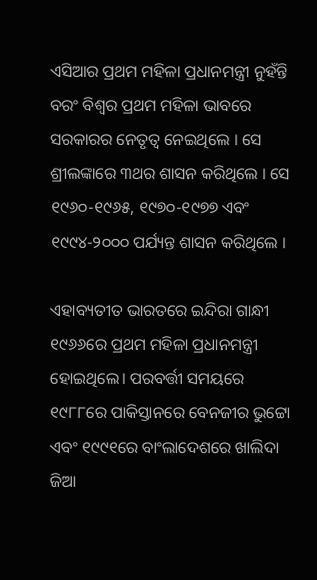ଏସିଆର ପ୍ରଥମ ମହିଳା ପ୍ରଧାନମନ୍ତ୍ରୀ ନୁହଁନ୍ତି ବରଂ ବିଶ୍ୱର ପ୍ରଥମ ମହିଳା ଭାବରେ ସରକାରର ନେତୃତ୍ୱ ନେଇଥିଲେ । ସେ ଶ୍ରୀଲଙ୍କାରେ ୩ଥର ଶାସନ କରିଥିଲେ । ସେ ୧୯୬୦-୧୯୬୫, ୧୯୭୦-୧୯୭୭ ଏବଂ ୧୯୯୪-୨୦୦୦ ପର୍ଯ୍ୟନ୍ତ ଶାସନ କରିଥିଲେ ।

ଏହାବ୍ୟତୀତ ଭାରତରେ ଇନ୍ଦିରା ଗାନ୍ଧୀ ୧୯୬୬ରେ ପ୍ରଥମ ମହିଳା ପ୍ରଧାନମନ୍ତ୍ରୀ ହୋଇଥିଲେ। ପରବର୍ତ୍ତୀ ସମୟରେ ୧୯୮୮ରେ ପାକିସ୍ତାନରେ ବେନଜୀର ଭୁଟ୍ଟୋ ଏବଂ ୧୯୯୧ରେ ବାଂଲାଦେଶରେ ଖାଲିଦା ଜିଆ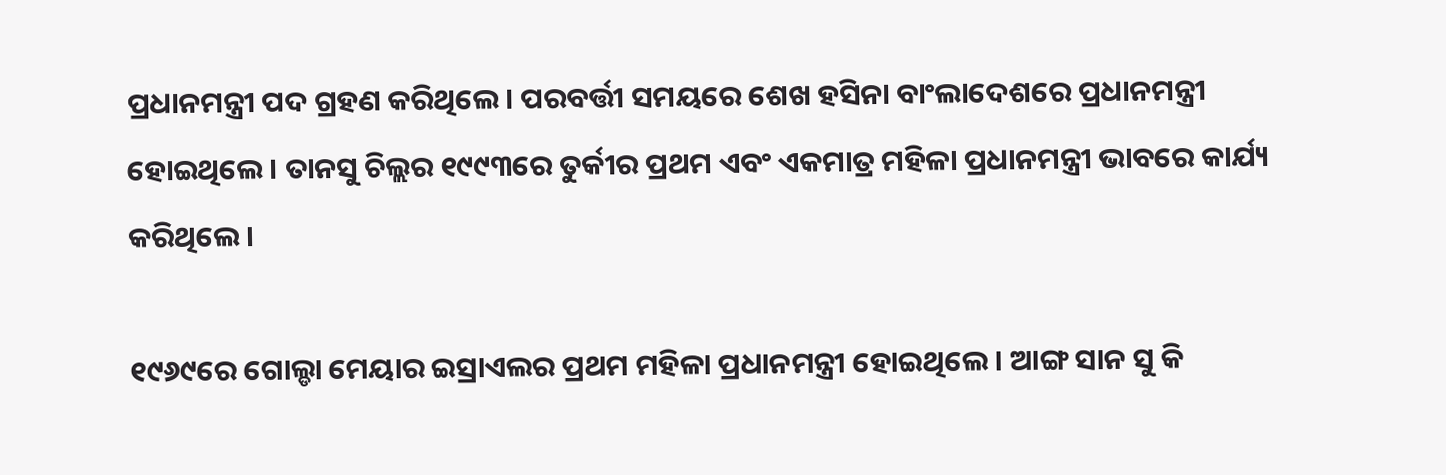ପ୍ରଧାନମନ୍ତ୍ରୀ ପଦ ଗ୍ରହଣ କରିଥିଲେ। ପରବର୍ତ୍ତୀ ସମୟରେ ଶେଖ ହସିନା ବାଂଲାଦେଶରେ ପ୍ରଧାନମନ୍ତ୍ରୀ ହୋଇଥିଲେ । ତାନସୁ ଚିଲ୍ଲର ୧୯୯୩ରେ ତୁର୍କୀର ପ୍ରଥମ ଏବଂ ଏକମାତ୍ର ମହିଳା ପ୍ରଧାନମନ୍ତ୍ରୀ ଭାବରେ କାର୍ଯ୍ୟ କରିଥିଲେ ।

୧୯୬୯ରେ ଗୋଲ୍ଡା ମେୟାର ଇସ୍ରାଏଲର ପ୍ରଥମ ମହିଳା ପ୍ରଧାନମନ୍ତ୍ରୀ ହୋଇଥିଲେ । ଆଙ୍ଗ ସାନ ସୁ କି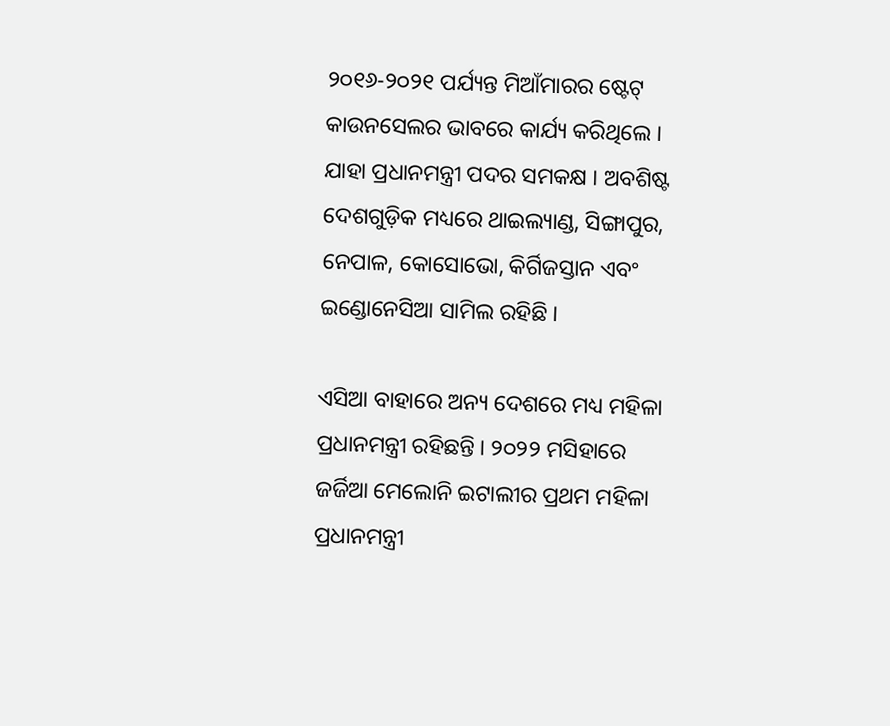୨୦୧୬-୨୦୨୧ ପର୍ଯ୍ୟନ୍ତ ମିଆଁମାରର ଷ୍ଟେଟ୍ କାଉନସେଲର ଭାବରେ କାର୍ଯ୍ୟ କରିଥିଲେ । ଯାହା ପ୍ରଧାନମନ୍ତ୍ରୀ ପଦର ସମକକ୍ଷ । ଅବଶିଷ୍ଟ ଦେଶଗୁଡ଼ିକ ମଧ୍ୟରେ ଥାଇଲ୍ୟାଣ୍ଡ, ସିଙ୍ଗାପୁର, ନେପାଳ, କୋସୋଭୋ, କିର୍ଗିଜସ୍ତାନ ଏବଂ ଇଣ୍ଡୋନେସିଆ ସାମିଲ ରହିଛି ।

ଏସିଆ ବାହାରେ ଅନ୍ୟ ଦେଶରେ ମଧ୍ୟ ମହିଳା ପ୍ରଧାନମନ୍ତ୍ରୀ ରହିଛନ୍ତି । ୨୦୨୨ ମସିହାରେ ଜର୍ଜିଆ ମେଲୋନି ଇଟାଲୀର ପ୍ରଥମ ମହିଳା ପ୍ରଧାନମନ୍ତ୍ରୀ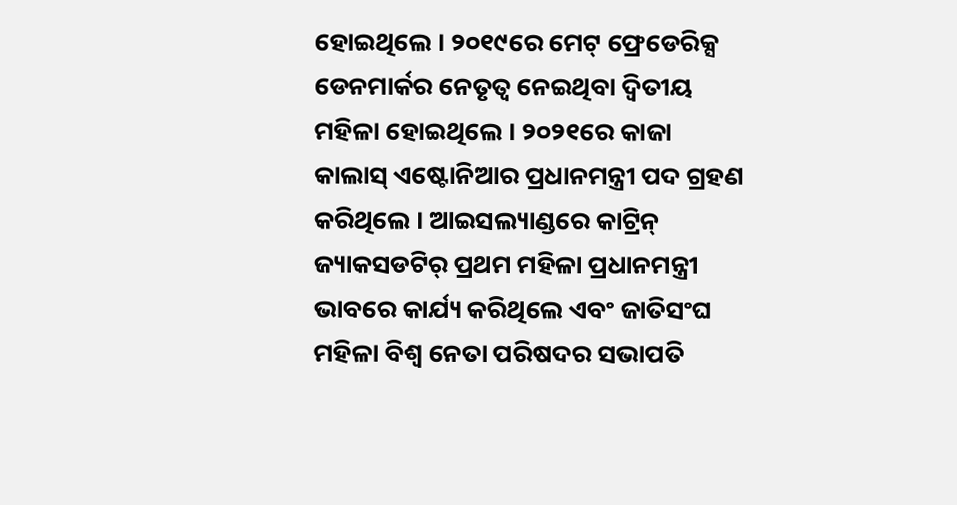ହୋଇଥିଲେ । ୨୦୧୯ରେ ମେଟ୍ ଫ୍ରେଡେରିକ୍ସ ଡେନମାର୍କର ନେତୃତ୍ୱ ନେଇଥିବା ଦ୍ୱିତୀୟ ମହିଳା ହୋଇଥିଲେ । ୨୦୨୧ରେ କାଜା କାଲାସ୍ ଏଷ୍ଟୋନିଆର ପ୍ରଧାନମନ୍ତ୍ରୀ ପଦ ଗ୍ରହଣ କରିଥିଲେ । ଆଇସଲ୍ୟାଣ୍ଡରେ କାଟ୍ରିନ୍ ଜ୍ୟାକସଡଟିର୍‌ ପ୍ରଥମ ମହିଳା ପ୍ରଧାନମନ୍ତ୍ରୀ ଭାବରେ କାର୍ଯ୍ୟ କରିଥିଲେ ଏବଂ ଜାତିସଂଘ ମହିଳା ବିଶ୍ୱ ନେତା ପରିଷଦର ସଭାପତି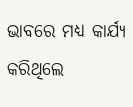ଭାବରେ ମଧ୍ୟ କାର୍ଯ୍ୟ କରିଥିଲେ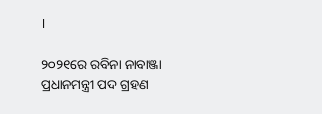।

୨୦୨୧ରେ ରବିନା ନାବାଞ୍ଜା ପ୍ରଧାନମନ୍ତ୍ରୀ ପଦ ଗ୍ରହଣ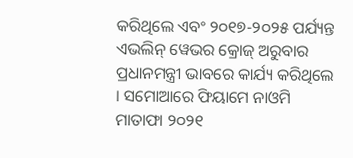କରିଥିଲେ ଏବଂ ୨୦୧୭-୨୦୨୫ ପର୍ଯ୍ୟନ୍ତ ଏଭଲିନ୍ ୱେଭର କ୍ରୋଜ୍ ଅରୁବାର ପ୍ରଧାନମନ୍ତ୍ରୀ ଭାବରେ କାର୍ଯ୍ୟ କରିଥିଲେ । ସମୋଆରେ ଫିୟାମେ ନାଓମି ମାତାଫା ୨୦୨୧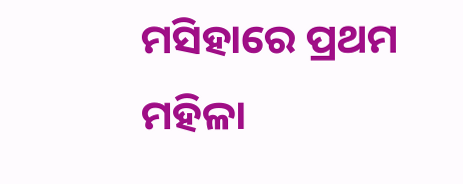ମସିହାରେ ପ୍ରଥମ ମହିଳା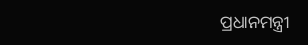ପ୍ରଧାନମନ୍ତ୍ରୀ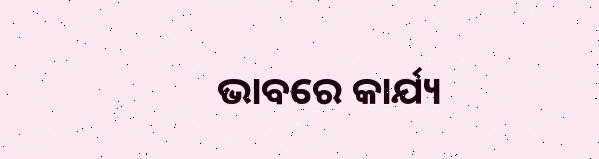ଭାବରେ କାର୍ଯ୍ୟ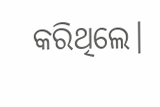କରିଥିଲେ।